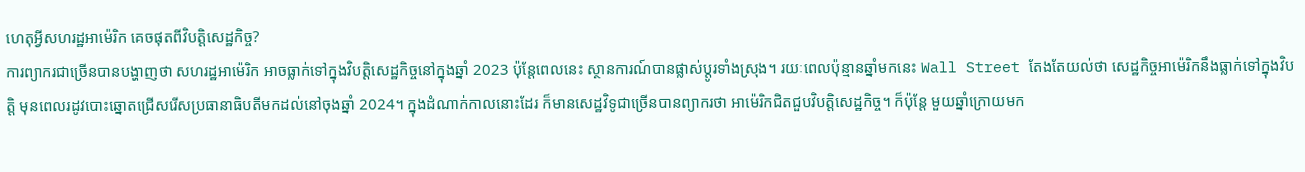ហេតុអ្វីសហរដ្ឋអាម៉េរិក គេចផុតពីវិបត្តិសេដ្ឋកិច្ច?
ការព្យាករជាច្រើនបានបង្ហាញថា សហរដ្ឋអាម៉េរិក អាចធ្លាក់ទៅក្នុងវិបត្តិសេដ្ឋកិច្ចនៅក្នុងឆ្នាំ 2023 ប៉ុន្តែពេលនេះ ស្ថានការណ៍បានផ្លាស់ប្ដូរទាំងស្រុង។ រយៈពេលប៉ុន្មានឆ្នាំមកនេះ Wall Street តែងតែយល់ថា សេដ្ឋកិច្ចអាម៉េរិកនឹងធ្លាក់ទៅក្នុងវិបត្តិ មុនពេលរដូវបោះឆ្នោតជ្រើសរើសប្រធានាធិបតីមកដល់នៅចុងឆ្នាំ 2024។ ក្នុងដំណាក់កាលនោះដែរ ក៏មានសេដ្ឋវិទូជាច្រើនបានព្យាករថា អាម៉េរិកជិតជួបវិបត្តិសេដ្ឋកិច្ច។ ក៏ប៉ុន្តែ មួយឆ្នាំក្រោយមក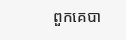ពួកគេបា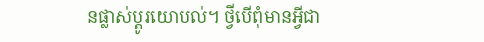នផ្លាស់ប្ដូរយោបល់។ ថ្វីបើពុំមានអ្វីជា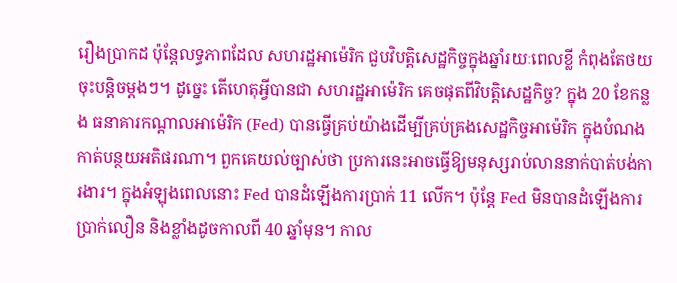រឿងប្រាកដ ប៉ុន្តែលទ្ធភាពដែល សហរដ្ឋអាម៉េរិក ជួបវិបត្តិសេដ្ឋកិច្ចក្នុងឆ្នាំរយៈពេលខ្លី កំពុងតែថយចុះបន្តិចម្ដងៗ។ ដូច្នេះ តើហេតុអ្វីបានជា សហរដ្ឋអាម៉េរិក គេចផុតពីវិបត្តិសេដ្ឋកិច្ច? ក្នុង 20 ខែកន្លង ធនាគារកណ្ដាលអាម៉េរិក (Fed) បានធ្វើគ្រប់យ៉ាងដើម្បីគ្រប់គ្រងសេដ្ឋកិច្ចអាម៉េរិក ក្នុងបំណងកាត់បន្ថយអតិផរណា។ ពួកគេយល់ច្បាស់ថា ប្រការនេះអាចធ្វើឱ្យមនុស្សរាប់លាននាក់បាត់បង់ការងារ។ ក្នុងអំឡុងពេលនោះ Fed បានដំឡើងការប្រាក់ 11 លើក។ ប៉ុន្តែ Fed មិនបានដំឡើងការប្រាក់លឿន និងខ្លាំងដូចកាលពី 40 ឆ្នាំមុន។ កាល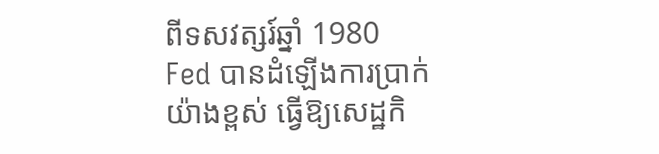ពីទសវត្សរ៍ឆ្នាំ 1980 Fed បានដំឡើងការប្រាក់យ៉ាងខ្ពស់ ធ្វើឱ្យសេដ្ឋកិ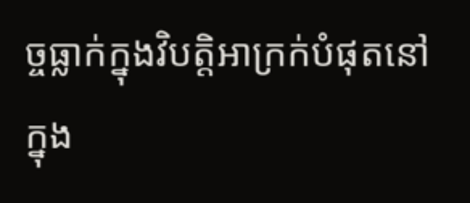ច្ចធ្លាក់ក្នុងវិបត្តិអាក្រក់បំផុតនៅក្នុង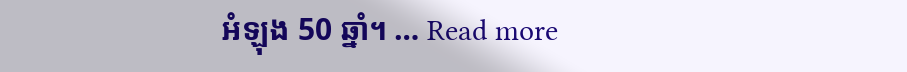អំឡុង 50 ឆ្នាំ។ … Read more